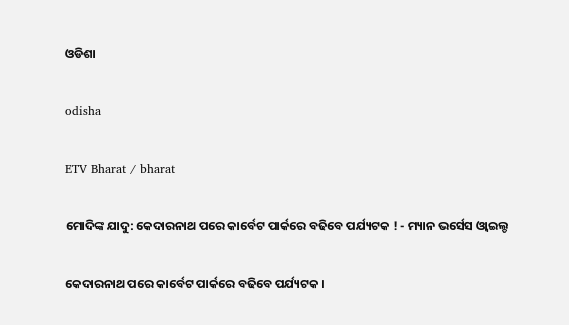ଓଡିଶା

odisha

ETV Bharat / bharat

ମୋଦିଙ୍କ ଯାଦୁ: କେଦାରନାଥ ପରେ କାର୍ବେଟ ପାର୍କରେ ବଢିବେ ପର୍ଯ୍ୟଟକ ! - ମ୍ୟାନ ଭର୍ସେସ ଓ୍ବାଇଲ୍ଡ

କେଦାରନାଥ ପରେ କାର୍ବେଟ ପାର୍କରେ ବଢିବେ ପର୍ଯ୍ୟଟକ ।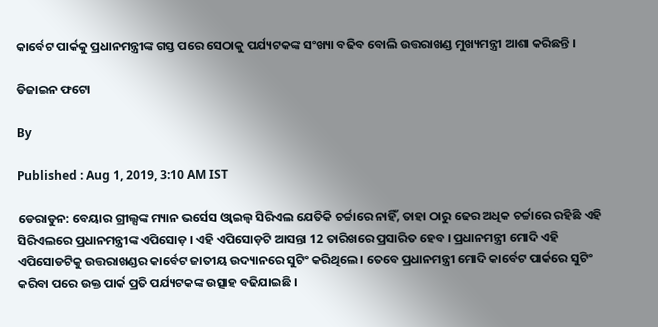କାର୍ବେଟ ପାର୍କକୁ ପ୍ରଧାନମନ୍ତ୍ରୀଙ୍କ ଗସ୍ତ ପରେ ସେଠାକୁ ପର୍ଯ୍ୟଟକଙ୍କ ସଂଖ୍ୟା ବଢିବ ବୋଲି ଉତ୍ତରାଖଣ୍ଡ ମୁଖ୍ୟମନ୍ତ୍ରୀ ଆଶା କରିଛନ୍ତି ।

ଡିଜାଇନ ଫଟୋ

By

Published : Aug 1, 2019, 3:10 AM IST

ଡେରାଡୁନ: ବେୟାର ଗ୍ରୀଲ୍ସଙ୍କ ମ୍ୟାନ ଭର୍ସେସ ଓ୍ବାଇଲ୍ବ ସିରିଏଲ ଯେତିକି ଚର୍ଚ୍ଚାରେ ନାହିଁ, ତାହା ଠାରୁ ଢେର ଅଧିକ ଚର୍ଚ୍ଚାରେ ରହିଛି ଏହି ସିରିଏଲରେ ପ୍ରଧାନମନ୍ତ୍ରୀଙ୍କ ଏପିସୋଡ଼ । ଏହି ଏପିସୋଡ଼ଟି ଆସନ୍ତା 12 ତାରିଖରେ ପ୍ରସାରିତ ହେବ । ପ୍ରଧାନମନ୍ତ୍ରୀ ମୋଦି ଏହି ଏପିସୋଡଟିକୁ ଉତ୍ତରାଖଣ୍ଡର କାର୍ବେଟ ଜାତୀୟ ଉଦ୍ୟାନରେ ସୁଟିଂ କରିଥିଲେ । ତେବେ ପ୍ରଧାନମନ୍ତ୍ରୀ ମୋଦି କାର୍ବେଟ ପାର୍କରେ ସୁଟିଂ କରିବା ପରେ ଉକ୍ତ ପାର୍କ ପ୍ରତି ପର୍ଯ୍ୟଟକଙ୍କ ଉତ୍ସାହ ବଢିଯାଇଛି ।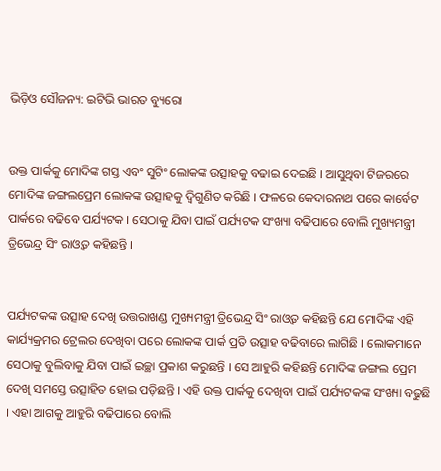ଭିଡ଼ିଓ ସୌଜନ୍ୟ: ଇଟିଭି ଭାରତ ବ୍ୟୁରୋ


ଉକ୍ତ ପାର୍କକୁ ମୋଦିଙ୍କ ଗସ୍ତ ଏବଂ ସୁଟିଂ ଲୋକଙ୍କ ଉତ୍ସାହକୁ ବଢାଇ ଦେଇଛି । ଆସୁଥିବା ଟିଜରରେ ମୋଦିଙ୍କ ଜଙ୍ଗଲପ୍ରେମ ଲୋକଙ୍କ ଉତ୍ସାହକୁ ଦ୍ବିଗୁଣିତ କରିଛି । ଫଳରେ କେଦାରନାଥ ପରେ କାର୍ବେଟ ପାର୍କରେ ବଢିବେ ପର୍ଯ୍ୟଟକ । ସେଠାକୁ ଯିବା ପାଇଁ ପର୍ଯ୍ୟଟକ ସଂଖ୍ୟା ବଢିପାରେ ବୋଲି ମୁଖ୍ୟମନ୍ତ୍ରୀ ତ୍ରିଭେନ୍ଦ୍ର ସିଂ ରାଓ୍ବତ କହିଛନ୍ତି ।


ପର୍ଯ୍ୟଟକଙ୍କ ଉତ୍ସାହ ଦେଖି ଉତ୍ତରାଖଣ୍ଡ ମୁଖ୍ୟମନ୍ତ୍ରୀ ତ୍ରିଭେନ୍ଦ୍ର ସିଂ ରାଓ୍ବତ କହିଛନ୍ତି ଯେ ମୋଦିଙ୍କ ଏହି କାର୍ଯ୍ୟକ୍ରମର ଟ୍ରେଲର ଦେଖିବା ପରେ ଲୋକଙ୍କ ପାର୍କ ପ୍ରତି ଉତ୍ସାହ ବଢିବାରେ ଲାଗିଛି । ଲୋକମାନେ ସେଠାକୁ ବୁଲିବାକୁ ଯିବା ପାଇଁ ଇଚ୍ଛା ପ୍ରକାଶ କରୁଛନ୍ତି । ସେ ଆହୁରି କହିଛନ୍ତି ମୋଦିଙ୍କ ଜଙ୍ଗଲ ପ୍ରେମ ଦେଖି ସମସ୍ତେ ଉତ୍ସାହିତ ହୋଇ ପଡ଼ିଛନ୍ତି । ଏହି ଉକ୍ତ ପାର୍କକୁ ଦେଖିବା ପାଇଁ ପର୍ଯ୍ୟଟକଙ୍କ ସଂଖ୍ୟା ବଢୁଛି । ଏହା ଆଗକୁ ଆହୁରି ବଢିପାରେ ବୋଲି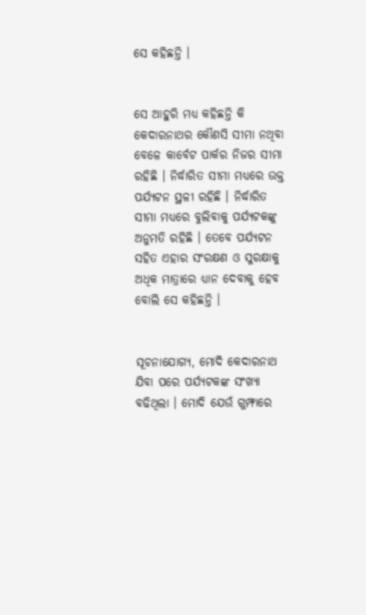ସେ କହିଛନ୍ତି ।


ସେ ଆହୁରି ମଧ୍ୟ କହିଛନ୍ତି କି କେଦାରନାଥର କୌଣସି ସୀମା ନଥିବା ବେଳେ କାର୍ବେଟ ପାର୍କର ନିଜର ସୀମା ରହିଛି । ନିର୍ଦ୍ଧାରିତ ସୀମା ମଧ୍ୟରେ ଉକ୍ତ ପର୍ଯ୍ୟଟନ ସ୍ଥଳୀ ରହିଛି । ନିର୍ଦ୍ଧାରିତ ସୀମା ମଧ୍ୟରେ ବୁଲିବାକୁ ପର୍ଯ୍ୟଟକଙ୍କୁ ଅନୁମତି ରହିଛି । ତେବେ ପର୍ଯ୍ୟଟନ ସହିତ ଏହାର ସଂରକ୍ଷଣ ଓ ସୁରକ୍ଷାକୁ ଅଧିକ ମାତ୍ରାରେ ଧ୍ୟାନ ଦେବାକୁ ହେବ ବୋଲି ସେ କହିଛନ୍ତି ।


ସୂଚନାଯୋଗ୍ୟ, ମୋଦି କେଦାରନାଥ ଯିବା ପରେ ପର୍ଯ୍ୟଟକଙ୍କ ସଂଖ୍ୟା ବଢିଥିଲା । ମୋଦି ଯେଉଁ ଗୁମ୍ଫାରେ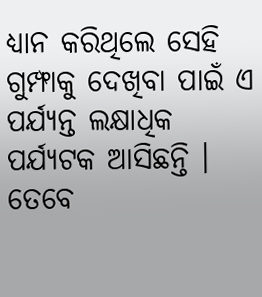ଧ୍ୟାନ କରିଥିଲେ ସେହି ଗୁମ୍ଫାକୁ ଦେଖିବା ପାଇଁ ଏ ପର୍ଯ୍ୟନ୍ତ ଲକ୍ଷାଧିକ ପର୍ଯ୍ୟଟକ ଆସିଛନ୍ତି । ତେବେ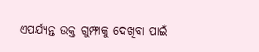ଏପର୍ଯ୍ୟନ୍ତ ଉକ୍ତ ଗୁମ୍ଫାକୁ ଦେଖିବା ପାଇଁ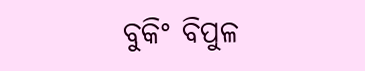ବୁକିଂ ବିପୁଳ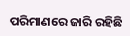ପରିମାଣରେ ଜାରି ରହିଛି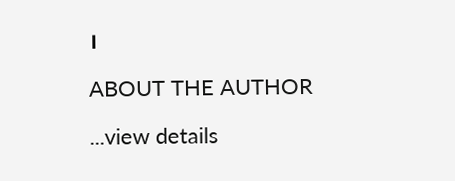।

ABOUT THE AUTHOR

...view details